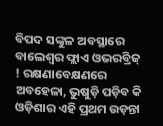ବିପଦ ସଙ୍କୁଳ ଅବସ୍ଥାରେ ବାଲେଶ୍ୱର ଫ୍ଲାଏ ଓଭରବ୍ରିଜ୍ ! ରକ୍ଷଣାବେକ୍ଷଣରେ ଅବହେଳା, ଭୁଷୁଡ଼ି ପଡ଼ିବ କି ଓଡ଼ିଶାର ଏହି ପ୍ରଥମ ଉଡ଼ନ୍ତା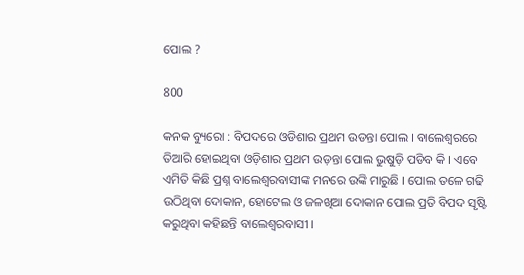ପୋଲ ?

800

କନକ ବ୍ୟୁରୋ : ବିପଦରେ ଓଡିଶାର ପ୍ରଥମ ଉଡନ୍ତା ପୋଲ । ବାଲେଶ୍ୱରରେ ତିଆରି ହୋଇଥିବା ଓଡ଼ିଶାର ପ୍ରଥମ ଉଡ଼ନ୍ତା ପୋଲ ଭୁଷୁଡ଼ି ପଡିବ କି । ଏବେ ଏମିତି କିଛି ପ୍ରଶ୍ନ ବାଲେଶ୍ୱରବାସୀଙ୍କ ମନରେ ଉଙ୍କି ମାରୁଛି । ପୋଲ ତଳେ ଗଢି ଉଠିଥିବା ଦୋକାନ, ହୋଟେଲ ଓ ଜଳଖିଆ ଦୋକାନ ପୋଲ ପ୍ରତି ବିପଦ ସୃଷ୍ଟି କରୁଥିବା କହିଛନ୍ତି ବାଲେଶ୍ୱରବାସୀ ।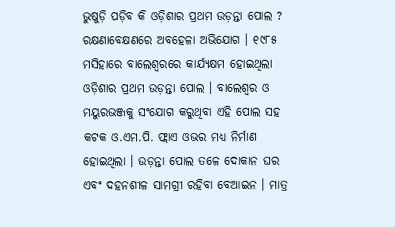ଭୁଷୁଡ଼ି ପଡ଼ିବ କି ଓଡ଼ିଶାର ପ୍ରଥମ ଉଡ଼ନ୍ତା ପୋଲ ? ରକ୍ଷଣାବେକ୍ଷଣରେ ଅବହେଳା ଅଭିଯୋଗ । ୧୯୮୫ ମସିହାରେ ବାଲେଶ୍ୱରରେ କାର୍ଯ୍ୟକ୍ଷମ ହୋଇଥିଲା ଓଡ଼ିଶାର ପ୍ରଥମ ଉଡ଼ନ୍ତା ପୋଲ । ବାଲେଶ୍ୱର ଓ ମୟୁରଭଞ୍ଜକୁ ସଂଯୋଗ କରୁଥିବା ଏହି ପୋଲ ସହ କଟକ ଓ.ଏମ.ପି. ଫ୍ଲାଏ ଓଭର ମଧ୍ୟ ନିର୍ମାଣ ହୋଇଥିଲା । ଉଡ଼ନ୍ତା ପୋଲ ତଳେ ଦୋକାନ ଘର ଏବଂ ଦହନଶୀଳ ସାମଗ୍ରୀ ରହିବା ବେଆଇନ । ମାତ୍ର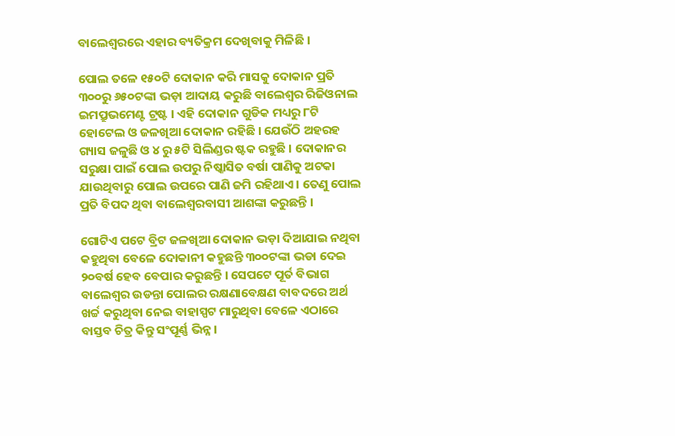ବାଲେଶ୍ୱରରେ ଏହାର ବ୍ୟତିକ୍ରମ ଦେଖିବାକୁ ମିଳିଛି ।

ପୋଲ ତଳେ ୧୫୦ଟି ଦୋକାନ କରି ମାସକୁ ଦୋକାନ ପ୍ରତି ୩୦୦ରୁ ୬୫୦ଟଙ୍କା ଭଡ଼ା ଆଦାୟ କରୁଛି ବାଲେଶ୍ୱର ରିଜିଓନାଲ ଇମପ୍ରୁଭମେଣ୍ଟ ଟ୍ରଷ୍ଟ । ଏହି ଦୋକାନ ଗୁଡିକ ମଧ୍ୟରୁ ୮ଟି ହୋଟେଲ ଓ ଜଳଖିଆ ଦୋକାନ ରହିଛି । ଯେଉଁଠି ଅହରହ ଗ୍ୟାସ ଜଳୁଛି ଓ ୪ ରୁ ୫ଟି ସିଲିଣ୍ଡର ଷ୍ଟକ ରହୁଛି । ଦୋକାନର ସରୁକ୍ଷା ପାଇଁ ପୋଲ ଉପରୁ ନିଷ୍କାସିତ ବର୍ଷା ପାଣିକୁ ଅଟକା ଯାଉଥିବାରୁ ପୋଲ ଉପରେ ପାଣି ଜମି ରହିଥାଏ । ତେଣୁ ପୋଲ ପ୍ରତି ବିପଦ ଥିବା ବାଲେଶ୍ୱରବାସୀ ଆଶଙ୍କା କରୁଛନ୍ତି ।

ଗୋଟିଏ ପଟେ ବ୍ରିଟ ଜଳଖିଆ ଦୋକାନ ଭଡ଼ା ଦିଆଯାଇ ନଥିବା କହୁଥିବା ବେଳେ ଦୋକାନୀ କହୁଛନ୍ତି ୩୦୦ଟଙ୍କା ଭଡା ଦେଇ ୨୦ବର୍ଷ ହେବ ବେପାର କରୁଛନ୍ତି । ସେପଟେ ପୂର୍ତ ବିଭାଗ ବାଲେଶ୍ୱର ଉଡନ୍ତା ପୋଲର ରକ୍ଷଣାବେକ୍ଷଣ ବାବଦରେ ଅର୍ଥ ଖର୍ଚ୍ଚ କରୁଥିବା ନେଇ ବାହାସ୍ପଟ ମାରୁଥିବା ବେଳେ ଏଠାରେ ବାସ୍ତବ ଚିତ୍ର କିନ୍ତୁ ସଂପୂର୍ଣ୍ଣ ଭିନ୍ନ ।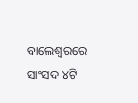ବାଲେଶ୍ୱରରେ ସାଂସଦ ୪ଟି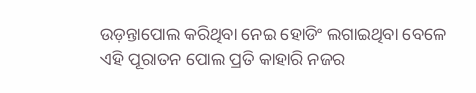ଉଡ଼ନ୍ତାପୋଲ କରିଥିବା ନେଇ ହୋଡିଂ ଲଗାଇଥିବା ବେଳେ ଏହି ପୂରାତନ ପୋଲ ପ୍ରତି କାହାରି ନଜର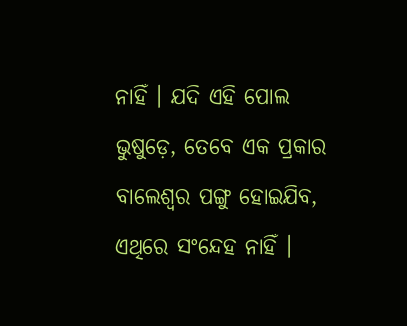ନାହିଁ । ଯଦି ଏହି ପୋଲ ଭୁଷୁଡ଼େ, ତେବେ ଏକ ପ୍ରକାର ବାଲେଶ୍ୱର ପଙ୍ଗୁ ହୋଇଯିବ, ଏଥିରେ ସଂନ୍ଦେହ ନାହିଁ ।